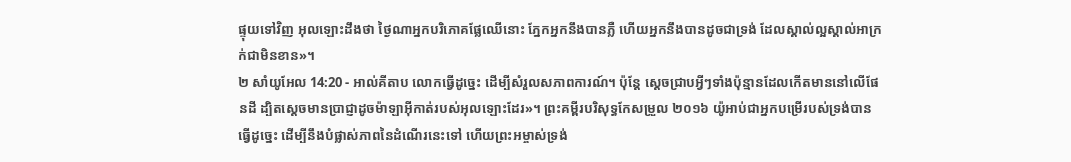ផ្ទុយទៅវិញ អុលឡោះដឹងថា ថ្ងៃណាអ្នកបរិភោគផ្លែឈើនោះ ភ្នែកអ្នកនឹងបានភ្លឺ ហើយអ្នកនឹងបានដូចជាទ្រង់ ដែលស្គាល់ល្អស្គាល់អាក្រក់ជាមិនខាន»។
២ សាំយូអែល 14:20 - អាល់គីតាប លោកធ្វើដូច្នេះ ដើម្បីសំរួលសភាពការណ៍។ ប៉ុន្តែ ស្តេចជ្រាបអ្វីៗទាំងប៉ុន្មានដែលកើតមាននៅលើផែនដី ដ្បិតស្តេចមានប្រាជ្ញាដូចម៉ាឡាអ៊ីកាត់របស់អុលឡោះដែរ»។ ព្រះគម្ពីរបរិសុទ្ធកែសម្រួល ២០១៦ យ៉ូអាប់ជាអ្នកបម្រើរបស់ទ្រង់បានធ្វើដូច្នេះ ដើម្បីនឹងបំផ្លាស់ភាពនៃដំណើរនេះទៅ ហើយព្រះអម្ចាស់ទ្រង់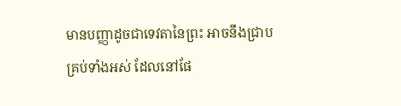មានបញ្ញាដូចជាទេវតានៃព្រះ អាចនឹងជ្រាបគ្រប់ទាំងអស់ ដែលនៅផែ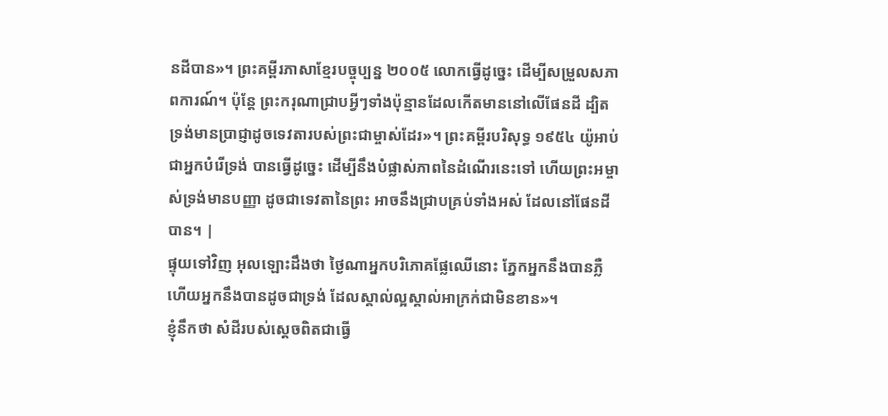នដីបាន»។ ព្រះគម្ពីរភាសាខ្មែរបច្ចុប្បន្ន ២០០៥ លោកធ្វើដូច្នេះ ដើម្បីសម្រួលសភាពការណ៍។ ប៉ុន្តែ ព្រះករុណាជ្រាបអ្វីៗទាំងប៉ុន្មានដែលកើតមាននៅលើផែនដី ដ្បិតទ្រង់មានប្រាជ្ញាដូចទេវតារបស់ព្រះជាម្ចាស់ដែរ»។ ព្រះគម្ពីរបរិសុទ្ធ ១៩៥៤ យ៉ូអាប់ជាអ្នកបំរើទ្រង់ បានធ្វើដូច្នេះ ដើម្បីនឹងបំផ្លាស់ភាពនៃដំណើរនេះទៅ ហើយព្រះអម្ចាស់ទ្រង់មានបញ្ញា ដូចជាទេវតានៃព្រះ អាចនឹងជ្រាបគ្រប់ទាំងអស់ ដែលនៅផែនដីបាន។ |
ផ្ទុយទៅវិញ អុលឡោះដឹងថា ថ្ងៃណាអ្នកបរិភោគផ្លែឈើនោះ ភ្នែកអ្នកនឹងបានភ្លឺ ហើយអ្នកនឹងបានដូចជាទ្រង់ ដែលស្គាល់ល្អស្គាល់អាក្រក់ជាមិនខាន»។
ខ្ញុំនឹកថា សំដីរបស់ស្តេចពិតជាធ្វើ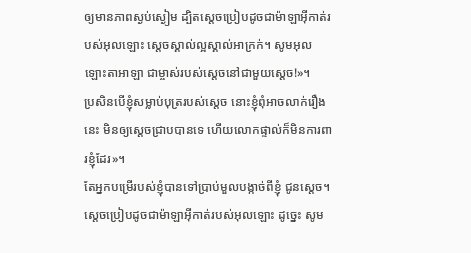ឲ្យមានភាពស្ងប់ស្ងៀម ដ្បិតស្តេចប្រៀបដូចជាម៉ាឡាអ៊ីកាត់របស់អុលឡោះ ស្តេចស្គាល់ល្អស្គាល់អាក្រក់។ សូមអុលឡោះតាអាឡា ជាម្ចាស់របស់ស្តេចនៅជាមួយស្តេច!»។
ប្រសិនបើខ្ញុំសម្លាប់បុត្ររបស់ស្តេច នោះខ្ញុំពុំអាចលាក់រឿងនេះ មិនឲ្យស្តេចជ្រាបបានទេ ហើយលោកផ្ទាល់ក៏មិនការពារខ្ញុំដែរ»។
តែអ្នកបម្រើរបស់ខ្ញុំបានទៅប្រាប់មួលបង្កាច់ពីខ្ញុំ ជូនស្តេច។ ស្តេចប្រៀបដូចជាម៉ាឡាអ៊ីកាត់របស់អុលឡោះ ដូច្នេះ សូម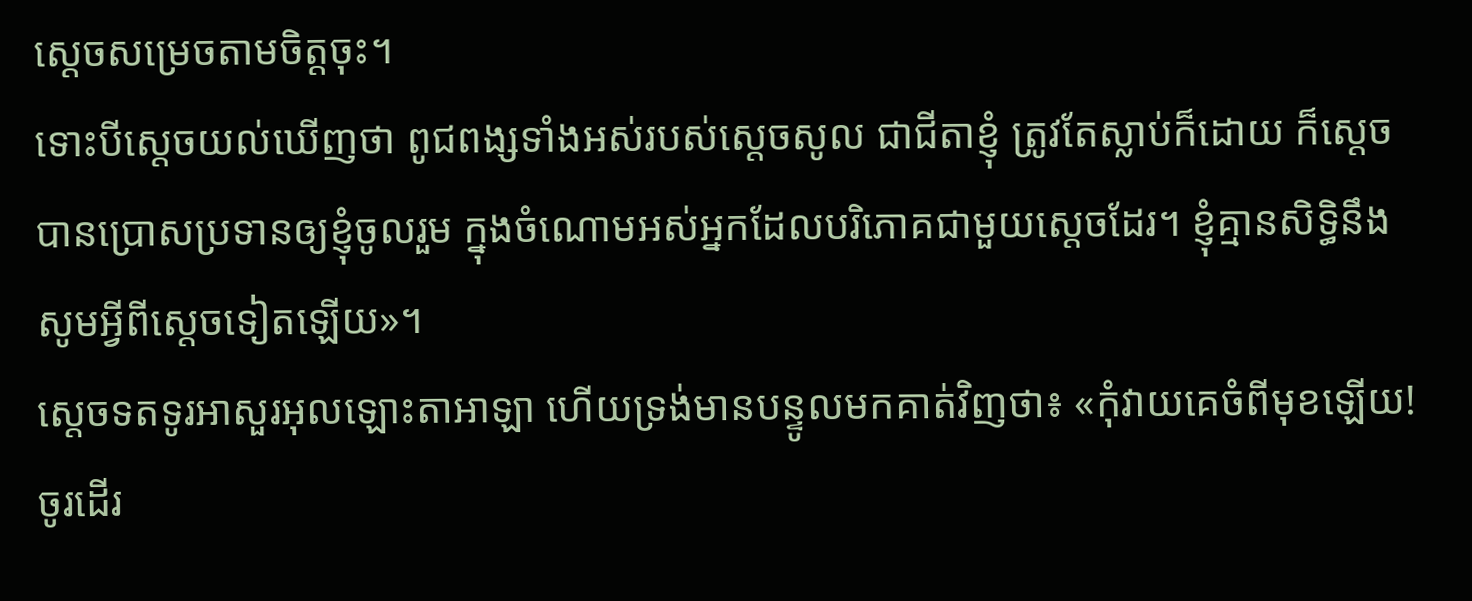ស្តេចសម្រេចតាមចិត្តចុះ។
ទោះបីស្តេចយល់ឃើញថា ពូជពង្សទាំងអស់របស់ស្តេចសូល ជាជីតាខ្ញុំ ត្រូវតែស្លាប់ក៏ដោយ ក៏ស្តេចបានប្រោសប្រទានឲ្យខ្ញុំចូលរួម ក្នុងចំណោមអស់អ្នកដែលបរិភោគជាមួយស្តេចដែរ។ ខ្ញុំគ្មានសិទ្ធិនឹងសូមអ្វីពីស្តេចទៀតឡើយ»។
ស្តេចទតទូរអាសួរអុលឡោះតាអាឡា ហើយទ្រង់មានបន្ទូលមកគាត់វិញថា៖ «កុំវាយគេចំពីមុខឡើយ! ចូរដើរ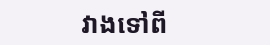វាងទៅពី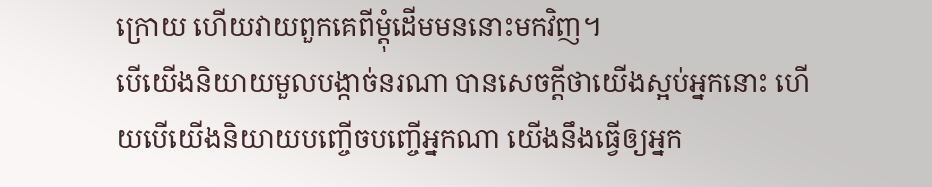ក្រោយ ហើយវាយពួកគេពីម្តុំដើមមននោះមកវិញ។
បើយើងនិយាយមួលបង្កាច់នរណា បានសេចក្ដីថាយើងស្អប់អ្នកនោះ ហើយបើយើងនិយាយបញ្ចើចបញ្ចើអ្នកណា យើងនឹងធ្វើឲ្យអ្នក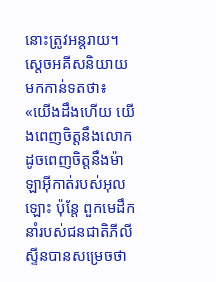នោះត្រូវអន្តរាយ។
ស្តេចអគីសនិយាយមកកាន់ទតថា៖ «យើងដឹងហើយ យើងពេញចិត្តនឹងលោកដូចពេញចិត្តនឹងម៉ាឡាអ៊ីកាត់របស់អុលឡោះ ប៉ុន្តែ ពួកមេដឹកនាំរបស់ជនជាតិភីលីស្ទីនបានសម្រេចថា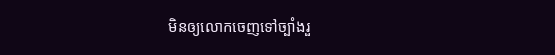មិនឲ្យលោកចេញទៅច្បាំងរួ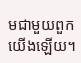មជាមួយពួកយើងឡើយ។